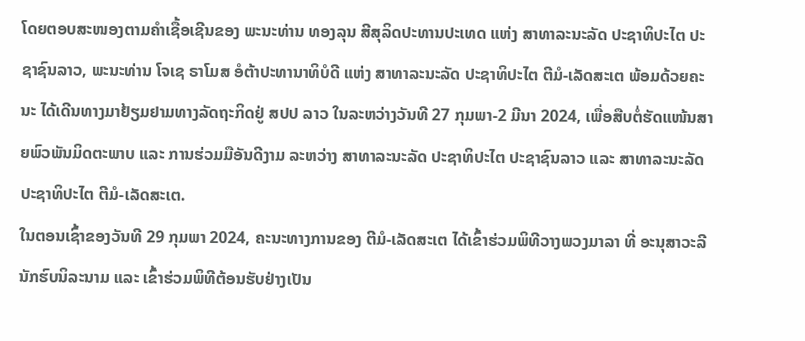ໂດຍຕອບສະໜອງຕາມຄຳເຊື້ອເຊີນຂອງ ພະນະທ່ານ ທອງລຸນ ສີສຸລິດປະທານປະເທດ ແຫ່ງ ສາທາລະນະລັດ ປະຊາທິປະໄຕ ປະຊາຊົນລາວ, ພະນະທ່ານ ໂຈເຊ ຣາໂມສ ອໍຕ້າປະທານາທິບໍດີ ແຫ່ງ ສາທາລະນະລັດ ປະຊາທິປະໄຕ ຕີມໍ-ເລັດສະເຕ ພ້ອມດ້ວຍຄະນະ ໄດ້ເດີນທາງມາຢ້ຽມຢາມທາງລັດຖະກິດຢູ່ ສປປ ລາວ ໃນລະຫວ່າງວັນທີ 27 ກຸມພາ-2 ມີນາ 2024, ເພື່ອສືບຕໍ່ຮັດແໜ້ນສາຍພົວພັນມິດຕະພາບ ແລະ ການຮ່ວມມືອັນດີງາມ ລະຫວ່າງ ສາທາລະນະລັດ ປະຊາທິປະໄຕ ປະຊາຊົນລາວ ແລະ ສາທາລະນະລັດ ປະຊາທິປະໄຕ ຕີມໍ-ເລັດສະເຕ.
ໃນຕອນເຊົ້າຂອງວັນທີ 29 ກຸມພາ 2024, ຄະນະທາງການຂອງ ຕີມໍ-ເລັດສະເຕ ໄດ້ເຂົ້າຮ່ວມພິທີວາງພວງມາລາ ທີ່ ອະນຸສາວະລີນັກຮົບນິລະນາມ ແລະ ເຂົ້າຮ່ວມພິທີຕ້ອນຮັບຢ່າງເປັນ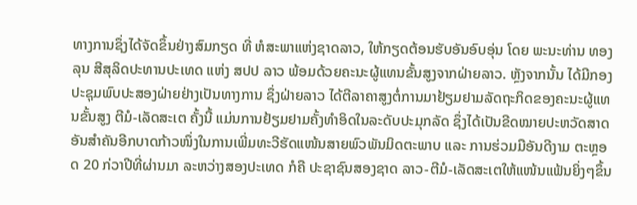ທາງການຊຶ່ງໄດ້ຈັດຂຶ້ນຢ່າງສົມກຽດ ທີ່ ຫໍສະພາແຫ່ງຊາດລາວ, ໃຫ້ກຽດຕ້ອນຮັບອັນອົບອຸ່ນ ໂດຍ ພະນະທ່ານ ທອງລຸນ ສີສຸລິດປະທານປະເທດ ແຫ່ງ ສປປ ລາວ ພ້ອມດ້ວຍຄະນະຜູ້ແທນຂັ້ນສູງຈາກຝ່າຍລາວ. ຫຼັງຈາກນັ້ນ ໄດ້ມີກອງປະຊຸມພົບປະສອງຝ່າຍຢ່າງເປັນທາງການ ຊຶ່ງຝ່າຍລາວ ໄດ້ຕີລາຄາສູງຕໍ່ການມາຢ້ຽມຢາມລັດຖະກິດຂອງຄະນະຜູ້ແທນຂັ້ນສູງ ຕີມໍ-ເລັດສະເຕ ຄັ້ງນີ້ ແມ່ນການຢ້ຽມຢາມຄັ້ງທຳອິດໃນລະດັບປະມຸກລັດ ຊຶ່ງໄດ້ເປັນຂີດໝາຍປະຫວັດສາດອັນສຳຄັນອີກບາດກ້າວໜຶ່ງໃນການເພີ່ມທະວີຮັດແໜ້ນສາຍພົວພັນມິດຕະພາບ ແລະ ການຮ່ວມມືອັນດີງາມ ຕະຫຼອດ 20 ກ່ວາປີທີ່ຜ່ານມາ ລະຫວ່າງສອງປະເທດ ກໍຄື ປະຊາຊົນສອງຊາດ ລາວ-ຕີມໍ-ເລັດສະເຕໃຫ້ແໜ້ນແຟ້ນຍິ່ງໆຂຶ້ນ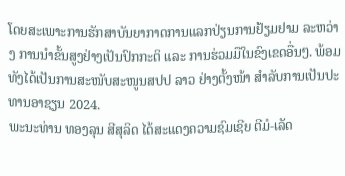ໂດຍສະເພາະການຮັກສາບັນຍາກາດການແລກປ່ຽນການຢ້ຽມຢາມ ລະຫວ່າງ ການນໍາຂັ້ນສູງຢ່າງເປັນປົກກະຕິ ແລະ ການຮ່ວມມືໃນຂົງເຂດອື່ນໆ. ພ້ອມທັງໄດ້ເປັນການສະໜັບສະໜູນສປປ ລາວ ຢ່າງຕັ້ງໜ້າ ສໍາລັບການເປັນປະທານອາຊຽນ 2024.
ພະນະທ່ານ ທອງລຸນ ສີສຸລິດ ໄດ້ສະແດງຄວາມຊົມເຊີຍ ຕີມໍ-ເລັດ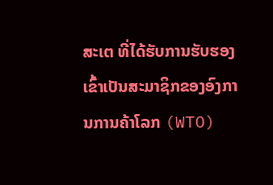ສະເຕ ທີ່ໄດ້ຮັບການຮັບຮອງເຂົ້າເປັນສະມາຊິກຂອງອົງການການຄ້າໂລກ (WTO)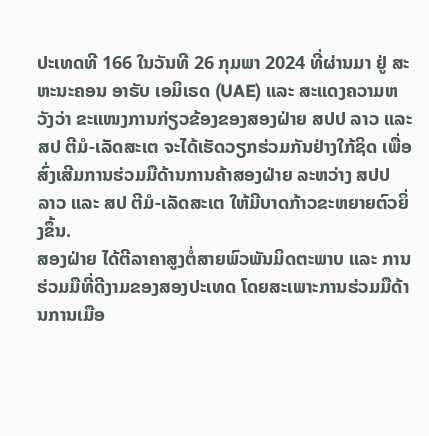ປະເທດທີ 166 ໃນວັນທີ 26 ກຸມພາ 2024 ທີ່ຜ່ານມາ ຢູ່ ສະຫະນະຄອນ ອາຣັບ ເອມິເຣດ (UAE) ແລະ ສະແດງຄວາມຫວັງວ່າ ຂະແໜງການກ່ຽວຂ້ອງຂອງສອງຝ່າຍ ສປປ ລາວ ແລະ ສປ ຕີມໍ-ເລັດສະເຕ ຈະໄດ້ເຮັດວຽກຮ່ວມກັນຢ່າງໃກ້ຊິດ ເພື່ອສົ່ງເສີມການຮ່ວມມືດ້ານການຄ້າສອງຝ່າຍ ລະຫວ່າງ ສປປ ລາວ ແລະ ສປ ຕີມໍ-ເລັດສະເຕ ໃຫ້ມີບາດກ້າວຂະຫຍາຍຕົວຍິ່ງຂຶ້ນ.
ສອງຝ່າຍ ໄດ້ຕີລາຄາສູງຕໍ່ສາຍພົວພັນມິດຕະພາບ ແລະ ການຮ່ວມມືທີ່ດີງາມຂອງສອງປະເທດ ໂດຍສະເພາະການຮ່ວມມືດ້ານການເມືອ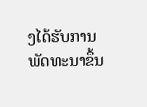ງໄດ້ຮັບການພັດທະນາຂຶ້ນ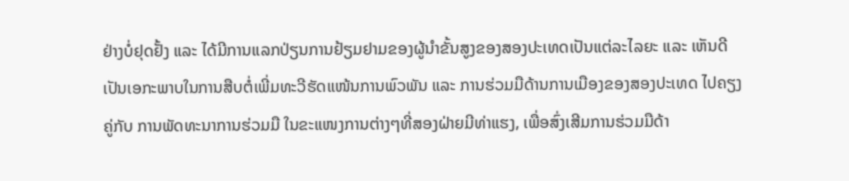ຢ່າງບໍ່ຢຸດຢັ້ງ ແລະ ໄດ້ມີການແລກປ່ຽນການຢ້ຽມຢາມຂອງຜູ້ນໍາຂັ້ນສູງຂອງສອງປະເທດເປັນແຕ່ລະໄລຍະ ແລະ ເຫັນດີເປັນເອກະພາບໃນການສືບຕໍ່ເພີ່ມທະວີຮັດແໜ້ນການພົວພັນ ແລະ ການຮ່ວມມືດ້ານການເມືອງຂອງສອງປະເທດ ໄປຄຽງຄູ່ກັບ ການພັດທະນາການຮ່ວມມື ໃນຂະແໜງການຕ່າງໆທີ່ສອງຝ່າຍມີທ່າແຮງ, ເພື່ອສົ່ງເສີມການຮ່ວມມືດ້າ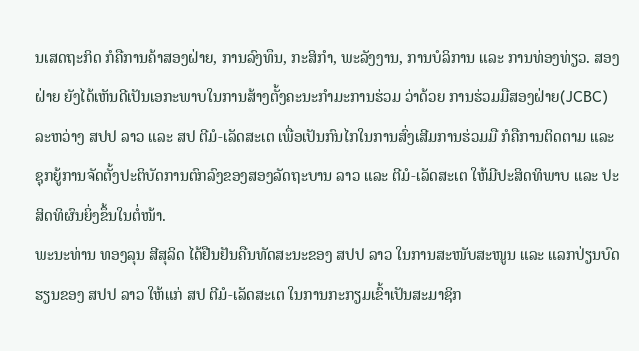ນເສດຖະກິດ ກໍຄືການຄ້າສອງຝ່າຍ, ການລົງທຶນ, ກະສິກໍາ, ພະລັງງານ, ການບໍລິການ ແລະ ການທ່ອງທ່ຽວ. ສອງຝ່າຍ ຍັງໄດ້ເຫັນດີເປັນເອກະພາບໃນການສ້າງຕັ້ງຄະນະກໍາມະການຮ່ວມ ວ່າດ້ວຍ ການຮ່ວມມືສອງຝ່າຍ(JCBC) ລະຫວ່າງ ສປປ ລາວ ແລະ ສປ ຕີມໍ-ເລັດສະເຕ ເພື່ອເປັນກົນໄກໃນການສົ່ງເສີມການຮ່ວມມື ກໍຄືການຕິດຕາມ ແລະ ຊຸກຍູ້ການຈັດຕັ້ງປະຕິບັດການຕົກລົງຂອງສອງລັດຖະບານ ລາວ ແລະ ຕີມໍ-ເລັດສະເຕ ໃຫ້ມີປະສິດທິພາບ ແລະ ປະສິດທິຜົນຍິ່ງຂຶ້ນໃນຕໍ່ໜ້າ.
ພະນະທ່ານ ທອງລຸນ ສີສຸລິດ ໄດ້ຢືນຢັນຄືນທັດສະນະຂອງ ສປປ ລາວ ໃນການສະໜັບສະໜູນ ແລະ ແລກປ່ຽນບົດຮຽນຂອງ ສປປ ລາວ ໃຫ້ແກ່ ສປ ຕີມໍ-ເລັດສະເຕ ໃນການກະກຽມເຂົ້າເປັນສະມາຊິກ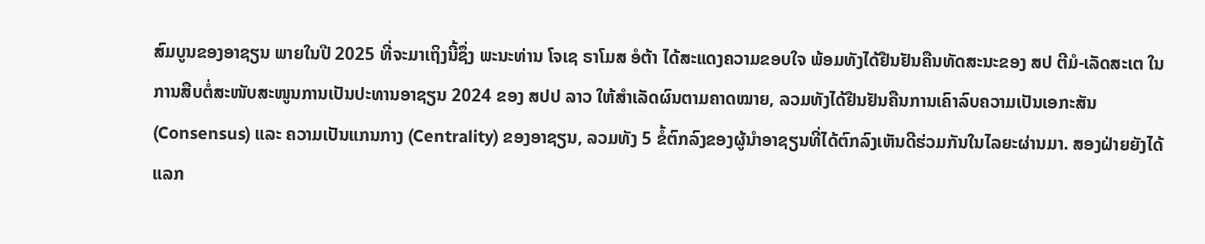ສົມບູນຂອງອາຊຽນ ພາຍໃນປີ 2025 ທີ່ຈະມາເຖິງນີ້ຊຶ່ງ ພະນະທ່ານ ໂຈເຊ ຣາໂມສ ອໍຕ້າ ໄດ້ສະແດງຄວາມຂອບໃຈ ພ້ອມທັງໄດ້ຢືນຢັນຄືນທັດສະນະຂອງ ສປ ຕີມໍ-ເລັດສະເຕ ໃນການສືບຕໍ່ສະໜັບສະໜູນການເປັນປະທານອາຊຽນ 2024 ຂອງ ສປປ ລາວ ໃຫ້ສໍາເລັດຜົນຕາມຄາດໝາຍ, ລວມທັງໄດ້ຢືນຢັນຄືນການເຄົາລົບຄວາມເປັນເອກະສັນ (Consensus) ແລະ ຄວາມເປັນແກນກາງ (Centrality) ຂອງອາຊຽນ, ລວມທັງ 5 ຂໍ້ຕົກລົງຂອງຜູ້ນໍາອາຊຽນທີ່ໄດ້ຕົກລົງເຫັນດີຮ່ວມກັນໃນໄລຍະຜ່ານມາ. ສອງຝ່າຍຍັງໄດ້ແລກ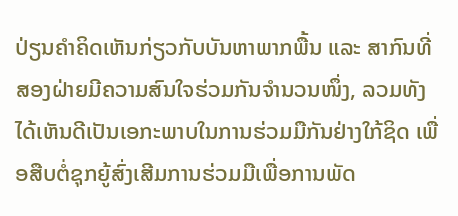ປ່ຽນຄໍາຄິດເຫັນກ່ຽວກັບບັນຫາພາກພື້ນ ແລະ ສາກົນທີ່ສອງຝ່າຍມີຄວາມສົນໃຈຮ່ວມກັນຈໍານວນໜຶ່ງ, ລວມທັງໄດ້ເຫັນດີເປັນເອກະພາບໃນການຮ່ວມມືກັນຢ່າງໃກ້ຊິດ ເພື່ອສືບຕໍ່ຊຸກຍູ້ສົ່ງເສີມການຮ່ວມມືເພື່ອການພັດ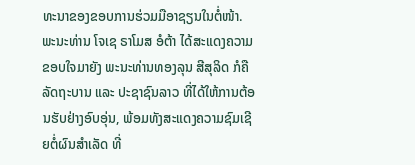ທະນາຂອງຂອບການຮ່ວມມືອາຊຽນໃນຕໍ່ໜ້າ.
ພະນະທ່ານ ໂຈເຊ ຣາໂມສ ອໍຕ້າ ໄດ້ສະແດງຄວາມຂອບໃຈມາຍັງ ພະນະທ່ານທອງລຸນ ສີສຸລິດ ກໍຄືລັດຖະບານ ແລະ ປະຊາຊົນລາວ ທີ່ໄດ້ໃຫ້ການຕ້ອນຮັບຢ່າງອົບອຸ່ນ, ພ້ອມທັງສະແດງຄວາມຊົມເຊີຍຕໍ່ຜົນສໍາເລັດ ທີ່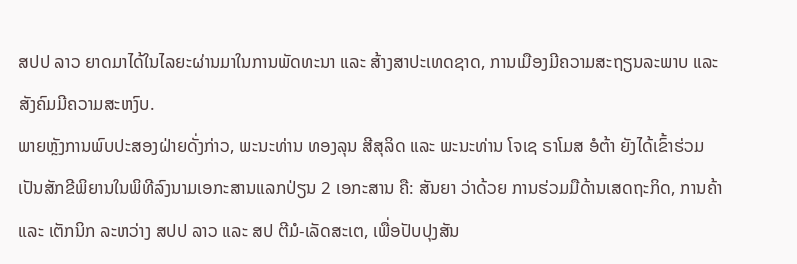ສປປ ລາວ ຍາດມາໄດ້ໃນໄລຍະຜ່ານມາໃນການພັດທະນາ ແລະ ສ້າງສາປະເທດຊາດ, ການເມືອງມີຄວາມສະຖຽນລະພາບ ແລະ ສັງຄົມມີຄວາມສະຫງົບ.
ພາຍຫຼັງການພົບປະສອງຝ່າຍດັ່ງກ່າວ, ພະນະທ່ານ ທອງລຸນ ສີສຸລິດ ແລະ ພະນະທ່ານ ໂຈເຊ ຣາໂມສ ອໍຕ້າ ຍັງໄດ້ເຂົ້າຮ່ວມເປັນສັກຂີພິຍານໃນພິທີລົງນາມເອກະສານແລກປ່ຽນ 2 ເອກະສານ ຄື: ສັນຍາ ວ່າດ້ວຍ ການຮ່ວມມືດ້ານເສດຖະກິດ, ການຄ້າ ແລະ ເຕັກນິກ ລະຫວ່າງ ສປປ ລາວ ແລະ ສປ ຕີມໍ-ເລັດສະເຕ, ເພື່ອປັບປຸງສັນ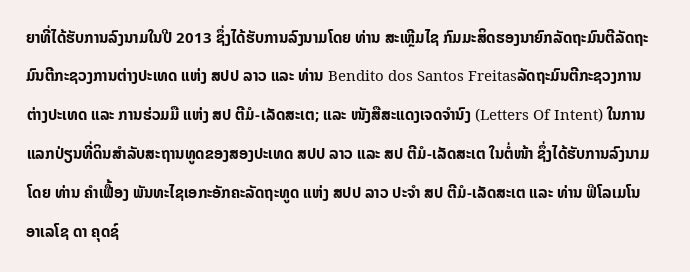ຍາທີ່ໄດ້ຮັບການລົງນາມໃນປີ 2013 ຊຶ່ງໄດ້ຮັບການລົງນາມໂດຍ ທ່ານ ສະເຫຼີມໄຊ ກົມມະສິດຮອງນາຍົກລັດຖະມົນຕີລັດຖະມົນຕີກະຊວງການຕ່າງປະເທດ ແຫ່ງ ສປປ ລາວ ແລະ ທ່ານ Bendito dos Santos Freitasລັດຖະມົນຕີກະຊວງການຕ່າງປະເທດ ແລະ ການຮ່ວມມື ແຫ່ງ ສປ ຕີມໍ-ເລັດສະເຕ; ແລະ ໜັງສືສະແດງເຈດຈໍານົງ (Letters Of Intent) ໃນການແລກປ່ຽນທີ່ດິນສໍາລັບສະຖານທູດຂອງສອງປະເທດ ສປປ ລາວ ແລະ ສປ ຕີມໍ-ເລັດສະເຕ ໃນຕໍ່ໜ້າ ຊຶ່ງໄດ້ຮັບການລົງນາມໂດຍ ທ່ານ ຄໍາເຟື້ອງ ພັນທະໄຊເອກະອັກຄະລັດຖະທູດ ແຫ່ງ ສປປ ລາວ ປະຈໍາ ສປ ຕີມໍ-ເລັດສະເຕ ແລະ ທ່ານ ຟິໂລເມໂນ ອາເລໂຊ ດາ ຄຸດຊ໌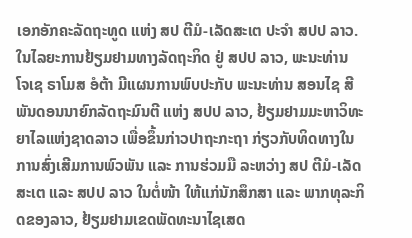ເອກອັກຄະລັດຖະທູດ ແຫ່ງ ສປ ຕີມໍ-ເລັດສະເຕ ປະຈໍາ ສປປ ລາວ.
ໃນໄລຍະການຢ້ຽມຢາມທາງລັດຖະກິດ ຢູ່ ສປປ ລາວ, ພະນະທ່ານ ໂຈເຊ ຣາໂມສ ອໍຕ້າ ມີແຜນການພົບປະກັບ ພະນະທ່ານ ສອນໄຊ ສີພັນດອນນາຍົກລັດຖະມົນຕີ ແຫ່ງ ສປປ ລາວ, ຢ້ຽມຢາມມະຫາວິທະຍາໄລແຫ່ງຊາດລາວ ເພື່ອຂຶ້ນກ່າວປາຖະກະຖາ ກ່ຽວກັບທິດທາງໃນການສົ່ງເສີມການພົວພັນ ແລະ ການຮ່ວມມື ລະຫວ່າງ ສປ ຕີມໍ-ເລັດສະເຕ ແລະ ສປປ ລາວ ໃນຕໍ່ໜ້າ ໃຫ້ແກ່ນັກສຶກສາ ແລະ ພາກທຸລະກິດຂອງລາວ, ຢ້ຽມຢາມເຂດພັດທະນາໄຊເສດ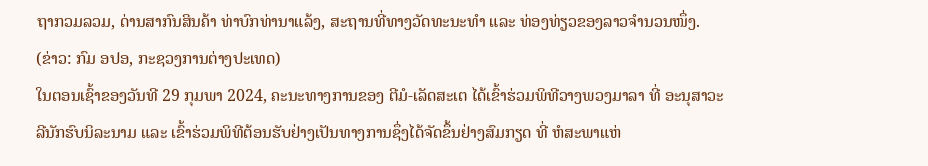ຖາກວມລວມ, ດ່ານສາກົນສິນຄ້າ ທ່າບົກທ່ານາແລ້ງ, ສະຖານທີ່ທາງວັດທະນະທໍາ ແລະ ທ່ອງທ່ຽວຂອງລາວຈໍານວນໜຶ່ງ.
(ຂ່າວ: ກົມ ອປອ, ກະຊວງການຕ່າງປະເທດ)
ໃນຕອນເຊົ້າຂອງວັນທີ 29 ກຸມພາ 2024, ຄະນະທາງການຂອງ ຕີມໍ-ເລັດສະເຕ ໄດ້ເຂົ້າຮ່ວມພິທີວາງພວງມາລາ ທີ່ ອະນຸສາວະລີນັກຮົບນິລະນາມ ແລະ ເຂົ້າຮ່ວມພິທີຕ້ອນຮັບຢ່າງເປັນທາງການຊຶ່ງໄດ້ຈັດຂຶ້ນຢ່າງສົມກຽດ ທີ່ ຫໍສະພາແຫ່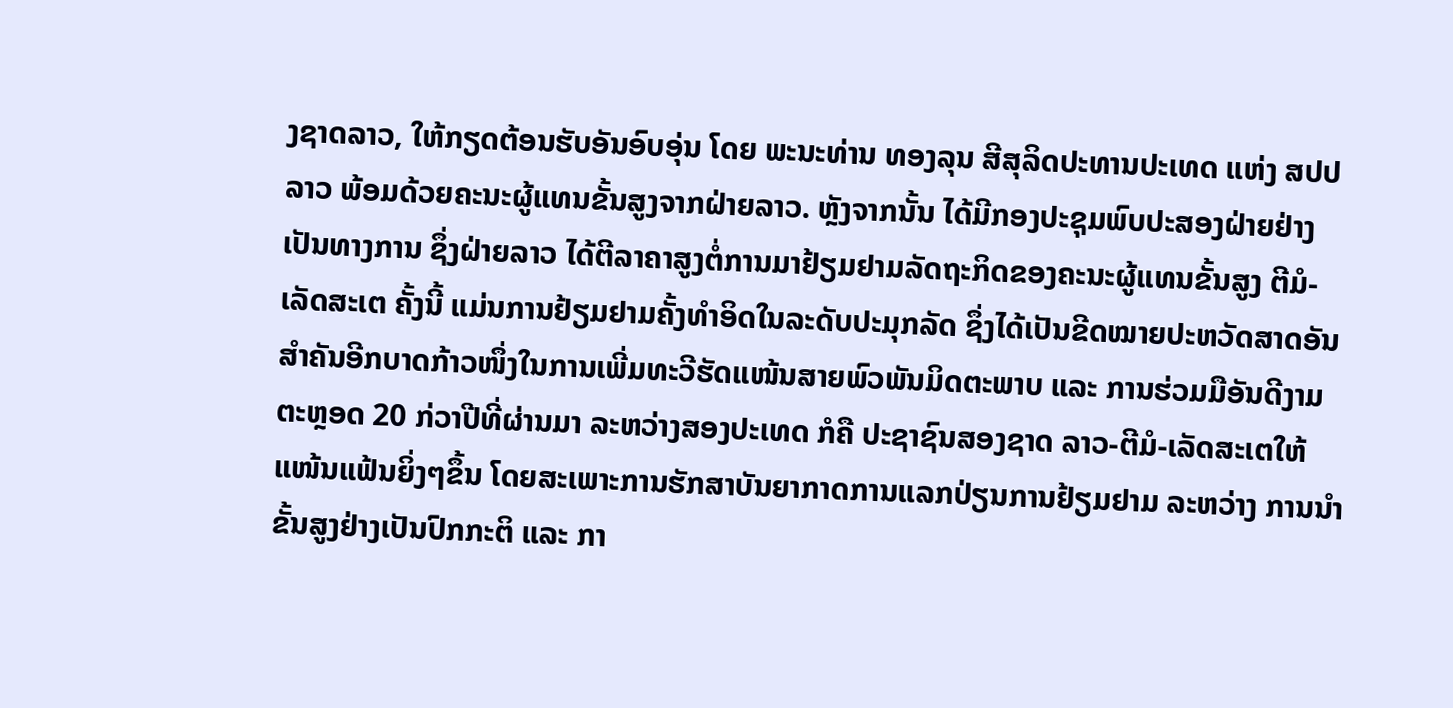ງຊາດລາວ, ໃຫ້ກຽດຕ້ອນຮັບອັນອົບອຸ່ນ ໂດຍ ພະນະທ່ານ ທອງລຸນ ສີສຸລິດປະທານປະເທດ ແຫ່ງ ສປປ ລາວ ພ້ອມດ້ວຍຄະນະຜູ້ແທນຂັ້ນສູງຈາກຝ່າຍລາວ. ຫຼັງຈາກນັ້ນ ໄດ້ມີກອງປະຊຸມພົບປະສອງຝ່າຍຢ່າງເປັນທາງການ ຊຶ່ງຝ່າຍລາວ ໄດ້ຕີລາຄາສູງຕໍ່ການມາຢ້ຽມຢາມລັດຖະກິດຂອງຄະນະຜູ້ແທນຂັ້ນສູງ ຕີມໍ-ເລັດສະເຕ ຄັ້ງນີ້ ແມ່ນການຢ້ຽມຢາມຄັ້ງທຳອິດໃນລະດັບປະມຸກລັດ ຊຶ່ງໄດ້ເປັນຂີດໝາຍປະຫວັດສາດອັນສຳຄັນອີກບາດກ້າວໜຶ່ງໃນການເພີ່ມທະວີຮັດແໜ້ນສາຍພົວພັນມິດຕະພາບ ແລະ ການຮ່ວມມືອັນດີງາມ ຕະຫຼອດ 20 ກ່ວາປີທີ່ຜ່ານມາ ລະຫວ່າງສອງປະເທດ ກໍຄື ປະຊາຊົນສອງຊາດ ລາວ-ຕີມໍ-ເລັດສະເຕໃຫ້ແໜ້ນແຟ້ນຍິ່ງໆຂຶ້ນ ໂດຍສະເພາະການຮັກສາບັນຍາກາດການແລກປ່ຽນການຢ້ຽມຢາມ ລະຫວ່າງ ການນໍາຂັ້ນສູງຢ່າງເປັນປົກກະຕິ ແລະ ກາ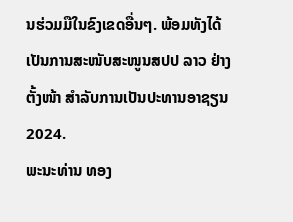ນຮ່ວມມືໃນຂົງເຂດອື່ນໆ. ພ້ອມທັງໄດ້ເປັນການສະໜັບສະໜູນສປປ ລາວ ຢ່າງຕັ້ງໜ້າ ສໍາລັບການເປັນປະທານອາຊຽນ 2024.
ພະນະທ່ານ ທອງ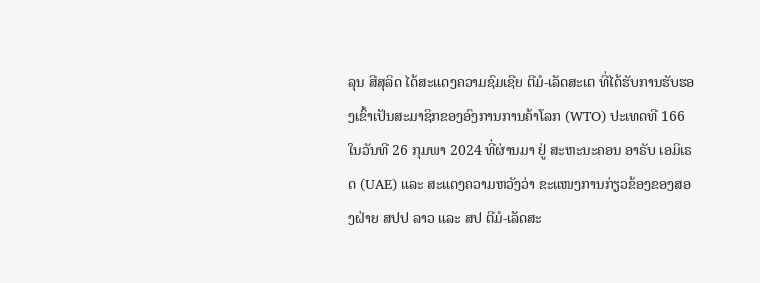ລຸນ ສີສຸລິດ ໄດ້ສະແດງຄວາມຊົມເຊີຍ ຕີມໍ-ເລັດສະເຕ ທີ່ໄດ້ຮັບການຮັບຮອງເຂົ້າເປັນສະມາຊິກຂອງອົງການການຄ້າໂລກ (WTO) ປະເທດທີ 166 ໃນວັນທີ 26 ກຸມພາ 2024 ທີ່ຜ່ານມາ ຢູ່ ສະຫະນະຄອນ ອາຣັບ ເອມິເຣດ (UAE) ແລະ ສະແດງຄວາມຫວັງວ່າ ຂະແໜງການກ່ຽວຂ້ອງຂອງສອງຝ່າຍ ສປປ ລາວ ແລະ ສປ ຕີມໍ-ເລັດສະ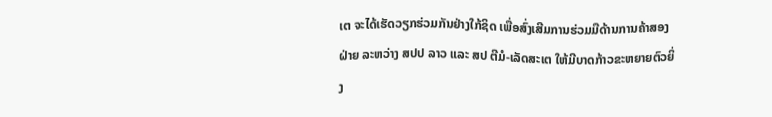ເຕ ຈະໄດ້ເຮັດວຽກຮ່ວມກັນຢ່າງໃກ້ຊິດ ເພື່ອສົ່ງເສີມການຮ່ວມມືດ້ານການຄ້າສອງຝ່າຍ ລະຫວ່າງ ສປປ ລາວ ແລະ ສປ ຕີມໍ-ເລັດສະເຕ ໃຫ້ມີບາດກ້າວຂະຫຍາຍຕົວຍິ່ງ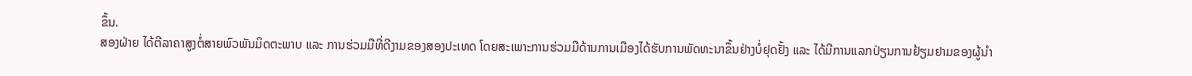ຂຶ້ນ.
ສອງຝ່າຍ ໄດ້ຕີລາຄາສູງຕໍ່ສາຍພົວພັນມິດຕະພາບ ແລະ ການຮ່ວມມືທີ່ດີງາມຂອງສອງປະເທດ ໂດຍສະເພາະການຮ່ວມມືດ້ານການເມືອງໄດ້ຮັບການພັດທະນາຂຶ້ນຢ່າງບໍ່ຢຸດຢັ້ງ ແລະ ໄດ້ມີການແລກປ່ຽນການຢ້ຽມຢາມຂອງຜູ້ນໍາ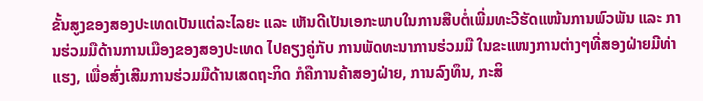ຂັ້ນສູງຂອງສອງປະເທດເປັນແຕ່ລະໄລຍະ ແລະ ເຫັນດີເປັນເອກະພາບໃນການສືບຕໍ່ເພີ່ມທະວີຮັດແໜ້ນການພົວພັນ ແລະ ການຮ່ວມມືດ້ານການເມືອງຂອງສອງປະເທດ ໄປຄຽງຄູ່ກັບ ການພັດທະນາການຮ່ວມມື ໃນຂະແໜງການຕ່າງໆທີ່ສອງຝ່າຍມີທ່າແຮງ, ເພື່ອສົ່ງເສີມການຮ່ວມມືດ້ານເສດຖະກິດ ກໍຄືການຄ້າສອງຝ່າຍ, ການລົງທຶນ, ກະສິ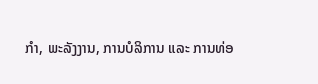ກໍາ, ພະລັງງານ, ການບໍລິການ ແລະ ການທ່ອ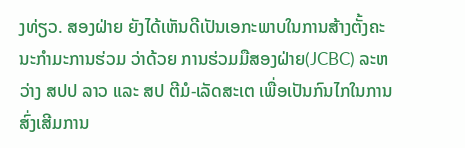ງທ່ຽວ. ສອງຝ່າຍ ຍັງໄດ້ເຫັນດີເປັນເອກະພາບໃນການສ້າງຕັ້ງຄະນະກໍາມະການຮ່ວມ ວ່າດ້ວຍ ການຮ່ວມມືສອງຝ່າຍ(JCBC) ລະຫວ່າງ ສປປ ລາວ ແລະ ສປ ຕີມໍ-ເລັດສະເຕ ເພື່ອເປັນກົນໄກໃນການສົ່ງເສີມການ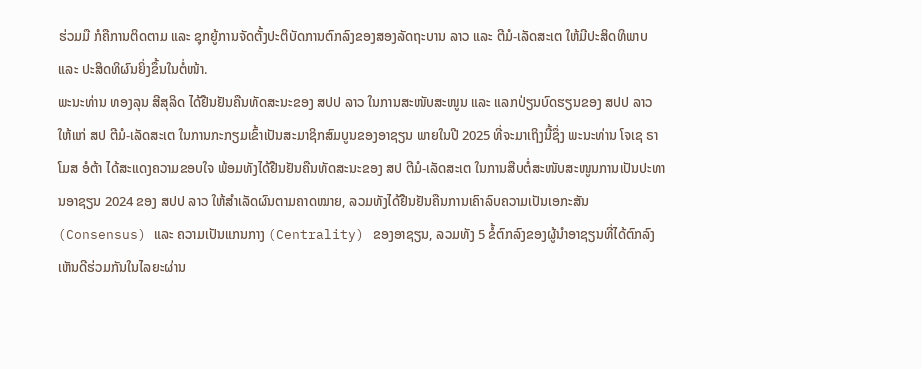ຮ່ວມມື ກໍຄືການຕິດຕາມ ແລະ ຊຸກຍູ້ການຈັດຕັ້ງປະຕິບັດການຕົກລົງຂອງສອງລັດຖະບານ ລາວ ແລະ ຕີມໍ-ເລັດສະເຕ ໃຫ້ມີປະສິດທິພາບ ແລະ ປະສິດທິຜົນຍິ່ງຂຶ້ນໃນຕໍ່ໜ້າ.
ພະນະທ່ານ ທອງລຸນ ສີສຸລິດ ໄດ້ຢືນຢັນຄືນທັດສະນະຂອງ ສປປ ລາວ ໃນການສະໜັບສະໜູນ ແລະ ແລກປ່ຽນບົດຮຽນຂອງ ສປປ ລາວ ໃຫ້ແກ່ ສປ ຕີມໍ-ເລັດສະເຕ ໃນການກະກຽມເຂົ້າເປັນສະມາຊິກສົມບູນຂອງອາຊຽນ ພາຍໃນປີ 2025 ທີ່ຈະມາເຖິງນີ້ຊຶ່ງ ພະນະທ່ານ ໂຈເຊ ຣາໂມສ ອໍຕ້າ ໄດ້ສະແດງຄວາມຂອບໃຈ ພ້ອມທັງໄດ້ຢືນຢັນຄືນທັດສະນະຂອງ ສປ ຕີມໍ-ເລັດສະເຕ ໃນການສືບຕໍ່ສະໜັບສະໜູນການເປັນປະທານອາຊຽນ 2024 ຂອງ ສປປ ລາວ ໃຫ້ສໍາເລັດຜົນຕາມຄາດໝາຍ, ລວມທັງໄດ້ຢືນຢັນຄືນການເຄົາລົບຄວາມເປັນເອກະສັນ (Consensus) ແລະ ຄວາມເປັນແກນກາງ (Centrality) ຂອງອາຊຽນ, ລວມທັງ 5 ຂໍ້ຕົກລົງຂອງຜູ້ນໍາອາຊຽນທີ່ໄດ້ຕົກລົງເຫັນດີຮ່ວມກັນໃນໄລຍະຜ່ານ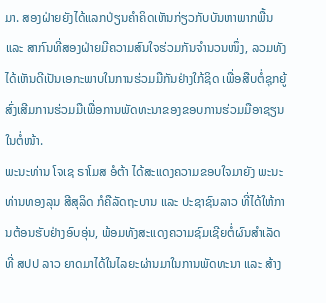ມາ. ສອງຝ່າຍຍັງໄດ້ແລກປ່ຽນຄໍາຄິດເຫັນກ່ຽວກັບບັນຫາພາກພື້ນ ແລະ ສາກົນທີ່ສອງຝ່າຍມີຄວາມສົນໃຈຮ່ວມກັນຈໍານວນໜຶ່ງ, ລວມທັງໄດ້ເຫັນດີເປັນເອກະພາບໃນການຮ່ວມມືກັນຢ່າງໃກ້ຊິດ ເພື່ອສືບຕໍ່ຊຸກຍູ້ສົ່ງເສີມການຮ່ວມມືເພື່ອການພັດທະນາຂອງຂອບການຮ່ວມມືອາຊຽນໃນຕໍ່ໜ້າ.
ພະນະທ່ານ ໂຈເຊ ຣາໂມສ ອໍຕ້າ ໄດ້ສະແດງຄວາມຂອບໃຈມາຍັງ ພະນະທ່ານທອງລຸນ ສີສຸລິດ ກໍຄືລັດຖະບານ ແລະ ປະຊາຊົນລາວ ທີ່ໄດ້ໃຫ້ການຕ້ອນຮັບຢ່າງອົບອຸ່ນ, ພ້ອມທັງສະແດງຄວາມຊົມເຊີຍຕໍ່ຜົນສໍາເລັດ ທີ່ ສປປ ລາວ ຍາດມາໄດ້ໃນໄລຍະຜ່ານມາໃນການພັດທະນາ ແລະ ສ້າງ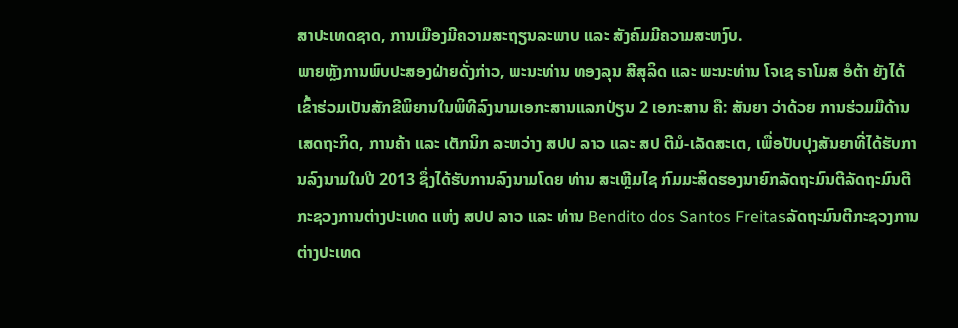ສາປະເທດຊາດ, ການເມືອງມີຄວາມສະຖຽນລະພາບ ແລະ ສັງຄົມມີຄວາມສະຫງົບ.
ພາຍຫຼັງການພົບປະສອງຝ່າຍດັ່ງກ່າວ, ພະນະທ່ານ ທອງລຸນ ສີສຸລິດ ແລະ ພະນະທ່ານ ໂຈເຊ ຣາໂມສ ອໍຕ້າ ຍັງໄດ້ເຂົ້າຮ່ວມເປັນສັກຂີພິຍານໃນພິທີລົງນາມເອກະສານແລກປ່ຽນ 2 ເອກະສານ ຄື: ສັນຍາ ວ່າດ້ວຍ ການຮ່ວມມືດ້ານເສດຖະກິດ, ການຄ້າ ແລະ ເຕັກນິກ ລະຫວ່າງ ສປປ ລາວ ແລະ ສປ ຕີມໍ-ເລັດສະເຕ, ເພື່ອປັບປຸງສັນຍາທີ່ໄດ້ຮັບການລົງນາມໃນປີ 2013 ຊຶ່ງໄດ້ຮັບການລົງນາມໂດຍ ທ່ານ ສະເຫຼີມໄຊ ກົມມະສິດຮອງນາຍົກລັດຖະມົນຕີລັດຖະມົນຕີກະຊວງການຕ່າງປະເທດ ແຫ່ງ ສປປ ລາວ ແລະ ທ່ານ Bendito dos Santos Freitasລັດຖະມົນຕີກະຊວງການຕ່າງປະເທດ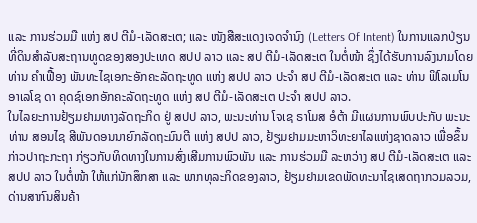ແລະ ການຮ່ວມມື ແຫ່ງ ສປ ຕີມໍ-ເລັດສະເຕ; ແລະ ໜັງສືສະແດງເຈດຈໍານົງ (Letters Of Intent) ໃນການແລກປ່ຽນທີ່ດິນສໍາລັບສະຖານທູດຂອງສອງປະເທດ ສປປ ລາວ ແລະ ສປ ຕີມໍ-ເລັດສະເຕ ໃນຕໍ່ໜ້າ ຊຶ່ງໄດ້ຮັບການລົງນາມໂດຍ ທ່ານ ຄໍາເຟື້ອງ ພັນທະໄຊເອກະອັກຄະລັດຖະທູດ ແຫ່ງ ສປປ ລາວ ປະຈໍາ ສປ ຕີມໍ-ເລັດສະເຕ ແລະ ທ່ານ ຟິໂລເມໂນ ອາເລໂຊ ດາ ຄຸດຊ໌ເອກອັກຄະລັດຖະທູດ ແຫ່ງ ສປ ຕີມໍ-ເລັດສະເຕ ປະຈໍາ ສປປ ລາວ.
ໃນໄລຍະການຢ້ຽມຢາມທາງລັດຖະກິດ ຢູ່ ສປປ ລາວ, ພະນະທ່ານ ໂຈເຊ ຣາໂມສ ອໍຕ້າ ມີແຜນການພົບປະກັບ ພະນະທ່ານ ສອນໄຊ ສີພັນດອນນາຍົກລັດຖະມົນຕີ ແຫ່ງ ສປປ ລາວ, ຢ້ຽມຢາມມະຫາວິທະຍາໄລແຫ່ງຊາດລາວ ເພື່ອຂຶ້ນກ່າວປາຖະກະຖາ ກ່ຽວກັບທິດທາງໃນການສົ່ງເສີມການພົວພັນ ແລະ ການຮ່ວມມື ລະຫວ່າງ ສປ ຕີມໍ-ເລັດສະເຕ ແລະ ສປປ ລາວ ໃນຕໍ່ໜ້າ ໃຫ້ແກ່ນັກສຶກສາ ແລະ ພາກທຸລະກິດຂອງລາວ, ຢ້ຽມຢາມເຂດພັດທະນາໄຊເສດຖາກວມລວມ, ດ່ານສາກົນສິນຄ້າ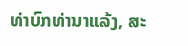ທ່າບົກທ່ານາແລ້ງ, ສະ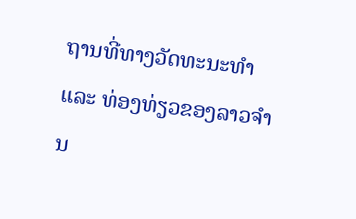ຖານທີ່ທາງວັດທະນະທໍາ ແລະ ທ່ອງທ່ຽວຂອງລາວຈໍານ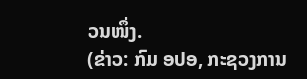ວນໜຶ່ງ.
(ຂ່າວ: ກົມ ອປອ, ກະຊວງການ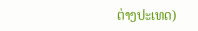ຕ່າງປະເທດ)